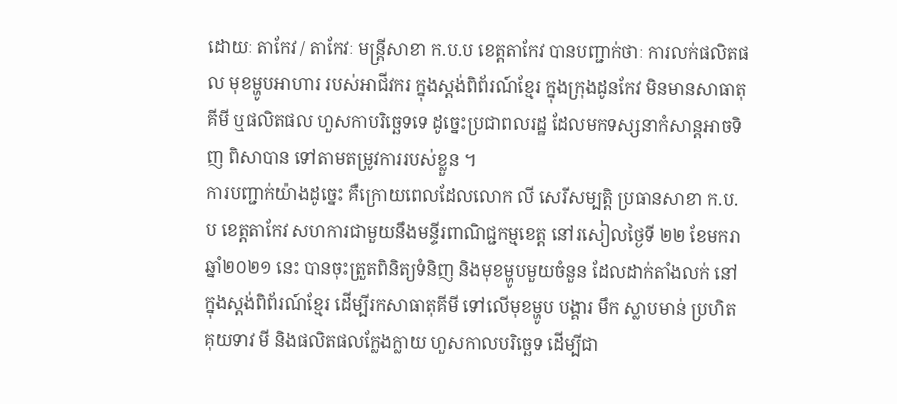ដោយៈ តាកែវ / តាកែវៈ មន្ត្រីសាខា ក.ប.ប ខេត្តតាកែវ បានបញ្ជាក់ថាៈ ការលក់ផលិតផល មុខម្ហូបអាហារ របស់អាជីវករ ក្នុងស្តង់ពិព័រណ៍ខ្មែរ ក្នុងក្រុងដូនកែវ មិនមានសាធាតុគីមី ឬផលិតផល ហួសកាបរិច្ឆេទទេ ដូច្នេះប្រជាពលរដ្ឋ ដែលមកទស្សនាកំសាន្តអាចទិញ ពិសាបាន ទៅតាមតម្រូវការរបស់ខ្លួន ។
ការបញ្ជាក់យ៉ាងដូច្នេះ គឺក្រោយពេលដែលលោក លី សេរីសម្បត្តិ ប្រធានសាខា ក.ប.ប ខេត្តតាកែវ សហការជាមួយនឹងមន្ទីរពាណិជ្ជកម្មខេត្ត នៅរសៀលថ្ងៃទី ២២ ខែមករា ឆ្នាំ២០២១ នេះ បានចុះត្រួតពិនិត្យទំនិញ និងមុខម្ហូបមួយចំនួន ដែលដាក់តាំងលក់ នៅក្នុងស្តង់ពិព័រណ៍ខ្មែរ ដើម្បីរកសាធាតុគីមី ទៅលើមុខម្ហូប បង្គារ មឹក ស្លាបមាន់ ប្រហិត គុយទាវ មី និងផលិតផលក្លែងក្លាយ ហួសកាលបរិច្ឆេទ ដើម្បីជា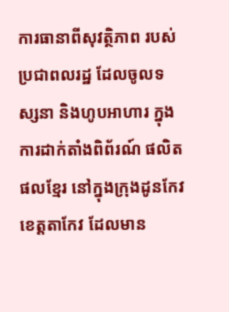ការធានាពីសុវត្ថិភាព របស់ប្រជាពលរដ្ឋ ដែលចូលទស្សនា និងហូបអាហារ ក្នុងការដាក់តាំងពិព័រណ៍ ផលិតផលខ្មែរ នៅក្នុងក្រុងដូនកែវ ខេត្តតាកែវ ដែលមាន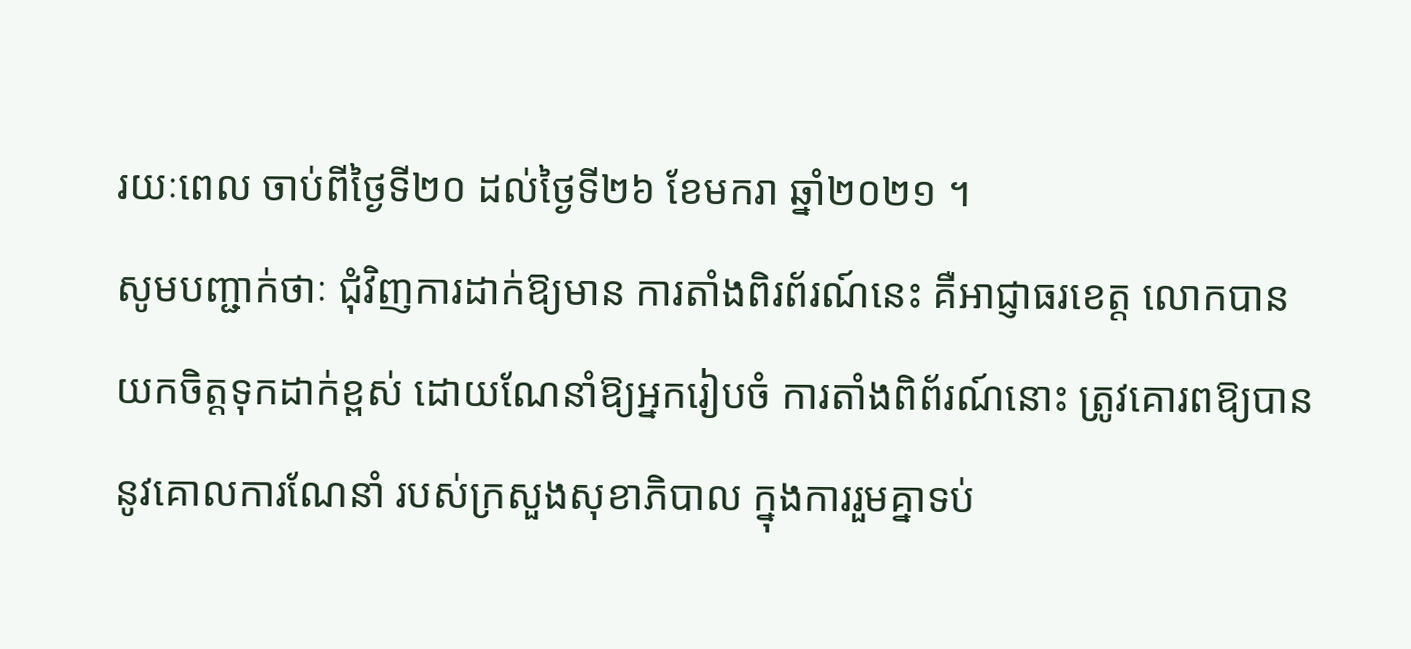រយៈពេល ចាប់ពីថ្ងៃទី២០ ដល់ថ្ងៃទី២៦ ខែមករា ឆ្នាំ២០២១ ។
សូមបញ្ជាក់ថាៈ ជុំវិញការដាក់ឱ្យមាន ការតាំងពិរព័រណ៍នេះ គឺអាជ្ញាធរខេត្ត លោកបាន យកចិត្តទុកដាក់ខ្ពស់ ដោយណែនាំឱ្យអ្នករៀបចំ ការតាំងពិព័រណ៍នោះ ត្រូវគោរពឱ្យបាន នូវគោលការណែនាំ របស់ក្រសួងសុខាភិបាល ក្នុងការរួមគ្នាទប់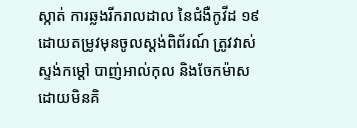ស្កាត់ ការឆ្លងរីករាលដាល នៃជំងឺកូវីដ ១៩ ដោយតម្រូវមុនចូលស្តង់ពិព័រណ៍ ត្រូវវាស់ស្ទង់កម្តៅ បាញ់អាល់កុល និងចែកម៉ាស ដោយមិនគិ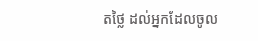តថ្លៃ ដល់អ្នកដែលចូល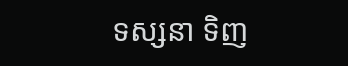ទស្សនា ទិញ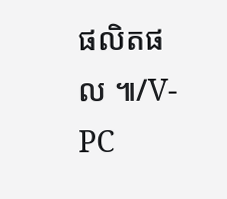ផលិតផល ៕/V-PC